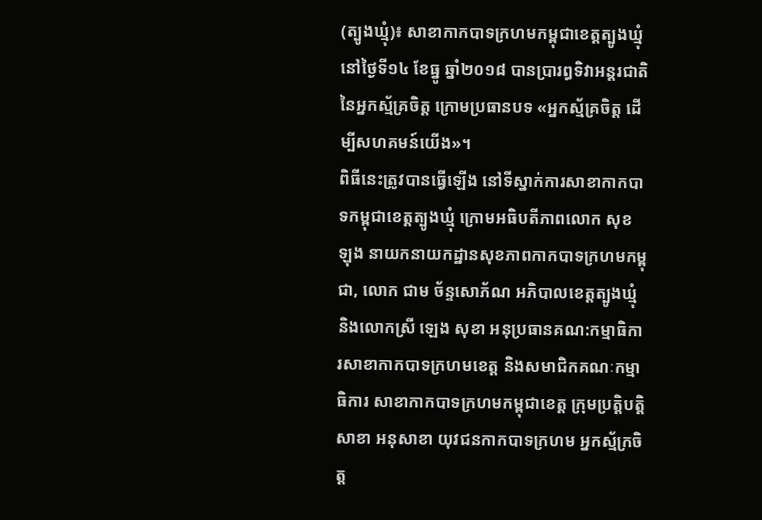(ត្បូងឃ្មុំ)៖ សាខាកាកបាទក្រហមកម្ពុជាខេត្តត្បូងឃ្មុំ នៅថ្ងៃទី១៤ ខែធ្នូ ឆ្នាំ២០១៨ បានប្រារព្ធទិវាអន្ដរជាតិ នៃអ្នកស័្មគ្រចិត្ត ក្រោមប្រធានបទ «អ្នកស័្មគ្រចិត្ត ដើម្បីសហគមន៍យើង»។
ពិធីនេះត្រូវបានធ្វើឡើង នៅទីស្នាក់ការសាខាកាកបាទកម្ពុជាខេត្តត្បូងឃ្មុំ ក្រោមអធិបតីភាពលោក សុខ ឡុង នាយកនាយកដ្ឋានសុខភាពកាកបាទក្រហមកម្ពុជា, លោក ជាម ច័ន្ទសោភ័ណ អភិបាលខេត្តត្បូងឃ្មុំ និងលោកស្រី ឡេង សុខា អនុប្រធានគណ:កម្មាធិការសាខាកាកបាទក្រហមខេត្ត និងសមាជិកគណៈកម្មាធិការ សាខាកាកបាទក្រហមកម្ពុជាខេត្ត ក្រុមប្រត្តិបត្តិសាខា អនុសាខា យុវជនកាកបាទក្រហម អ្នកស្ម័ក្រចិត្ត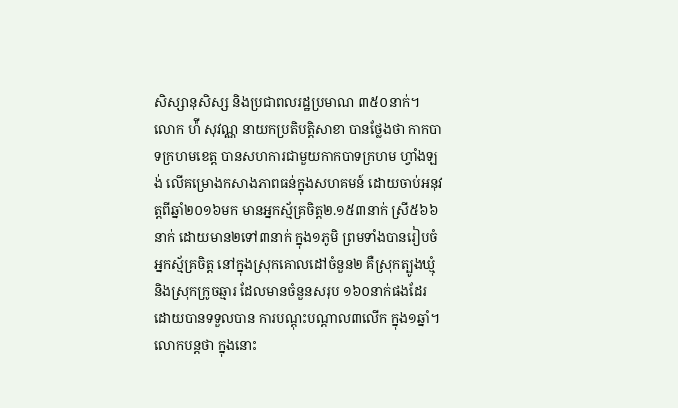សិស្សានុសិស្ស និងប្រជាពលរដ្ឋប្រមាណ ៣៥០នាក់។
លោក ហ៉ី សុវណ្ណ នាយកប្រតិបត្តិសាខា បានថ្លែងថា កាកបាទក្រហមខេត្ត បានសហការជាមួយកាកបាទក្រហម ហ្វាំងឡង់ លើគម្រោងកសាងភាពធន់ក្នុងសហគមន៍ ដោយចាប់អនុវត្តពីឆ្នាំ២០១៦មក មានអ្នកស្ម័គ្រចិត្ត២.១៥៣នាក់ ស្រី៥៦៦នាក់ ដោយមាន២ទៅ៣នាក់ ក្នុង១ភូមិ ព្រមទាំងបានរៀបចំអ្នកស្ម័គ្រចិត្ត នៅក្នុងស្រុកគោលដៅចំនួន២ គឺស្រុកត្បូងឃ្មុំ និងស្រុកក្រូចឆ្មារ ដែលមានចំនួនសរុប ១៦០នាក់ផងដែរ ដោយបានទទួលបាន ការបណ្តុះបណ្តាល៣លើក ក្នុង១ឆ្នាំ។
លោកបន្តថា ក្នុងនោះ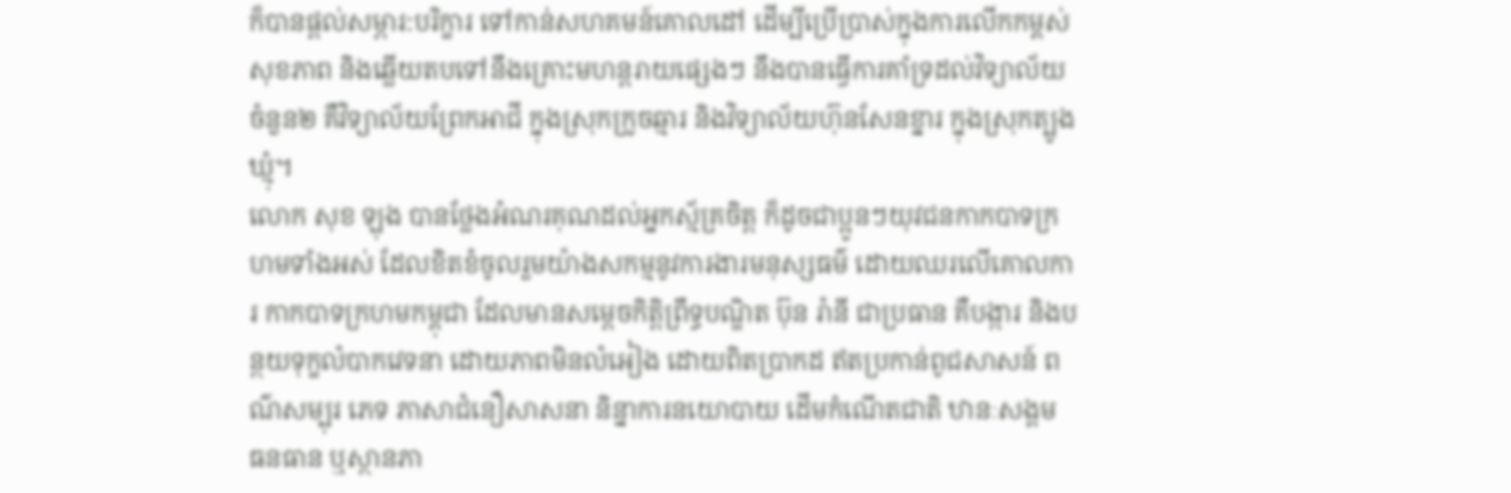ក៏បានផ្តល់សម្ភារ:បរិក្ខារ ទៅកាន់សហគមន៍គោលដៅ ដើម្បីប្រើប្រាស់ក្នុងការលើកកម្ពស់សុខភាព និងឆ្លើយតបទៅនឹងគ្រោះមហន្តរាយផ្សេងៗ នឹងបានធ្វើការគាំទ្រដល់វិទ្យាល័យចំនួន២ គឺវិទ្យាល័យព្រែកអាជី ក្នុងស្រុកក្រូចឆ្មារ និងវិទ្យាល័យហ៊ុនសែនខ្នារ ក្នុងស្រុកត្បូងឃ្មុំ។
លោក សុខ ឡុង បានថ្លែងអំណរគុណដល់អ្នកស្ម័គ្រចិត្ត ក៏ដូចជាប្អូនៗយុវជនកាកបាទក្រហមទាំងអស់ ដែលខិតខំចូលរួមយ៉ាងសកម្មនូវការងារមនុស្សធម៌ ដោយឈរលើគោលការ កាកបាទក្រហមកម្ពុជា ដែលមានសម្តេចកិត្តិព្រឹទ្ធបណ្ឌិត ប៊ុន រ៉ានី ជាប្រធាន គឺបង្ការ និងបន្ថយទុក្ខលំបាកវេទនា ដោយភាពមិនលំអៀង ដោយពិតប្រាកដ ឥតប្រកាន់ពូជសាសន៍ ពណ៌សម្បុរ ភេទ ភាសាជំនឿសាសនា និន្នាការនយោបាយ ដើមកំណើតជាតិ ឋានៈសង្គម ធនធាន ឬស្ថានភា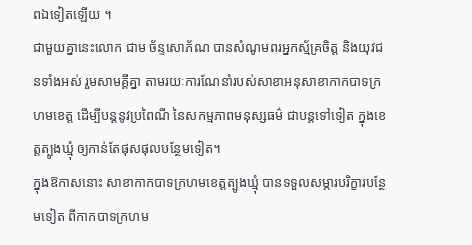ពឯទៀតឡើយ ។
ជាមួយគ្នានេះលោក ជាម ច័ន្ទសោភ័ណ បានសំណូមពរអ្នកស្ម័គ្រចិត្ត និងយុវជនទាំងអស់ រួមសាមគ្គីគ្នា តាមរយៈការណែនាំរបស់សាខាអនុសាខាកាកបាទក្រហមខេត្ត ដើម្បីបន្ដនូវប្រពៃណី នៃសកម្មភាពមនុស្សធម៌ ជាបន្ដទៅទៀត ក្នុងខេត្តត្បូងឃ្មុំ ឲ្យកាន់តែផុសផុលបន្ថែមទៀត។
ក្នុងឱកាសនោះ សាខាកាកបាទក្រហមខេត្តត្បូងឃ្មុំ បានទទួលសម្ភារបរិក្ខារបន្ថែមទៀត ពីកាកបាទក្រហម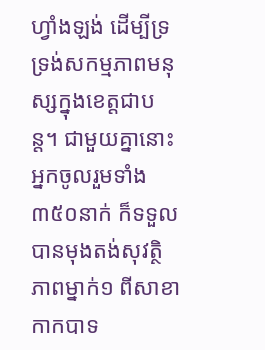ហ្វាំងឡង់ ដើម្បីទ្រទ្រង់សកម្មភាពមនុស្សក្នុងខេត្តជាបន្ត។ ជាមួយគ្នានោះ អ្នកចូលរួមទាំង ៣៥០នាក់ ក៏ទទួលបានមុងតង់សុវត្ថិភាពម្នាក់១ ពីសាខាកាកបាទ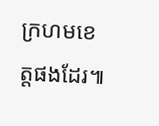ក្រហមខេត្តផងដែរ៕